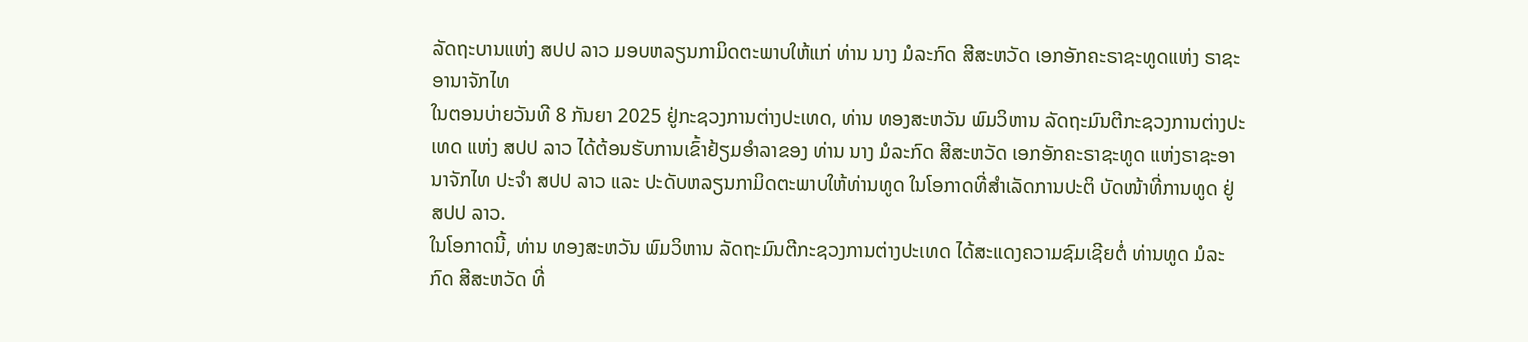ລັດຖະບານແຫ່ງ ສປປ ລາວ ມອບຫລຽນກາມິດຕະພາບໃຫ້ແກ່ ທ່ານ ນາງ ມໍລະກົດ ສີສະຫວັດ ເອກອັກຄະຣາຊະທູດແຫ່ງ ຣາຊະອານາຈັກໄທ
ໃນຕອນບ່າຍວັນທີ 8 ກັນຍາ 2025 ຢູ່ກະຊວງການຕ່າງປະເທດ, ທ່ານ ທອງສະຫວັນ ພົມວິຫານ ລັດຖະມົນຕີກະຊວງການຕ່າງປະເທດ ແຫ່ງ ສປປ ລາວ ໄດ້ຕ້ອນຮັບການເຂົ້າຢ້ຽມອຳລາຂອງ ທ່ານ ນາງ ມໍລະກົດ ສີສະຫວັດ ເອກອັກຄະຣາຊະທູດ ແຫ່ງຣາຊະອານາຈັກໄທ ປະຈໍາ ສປປ ລາວ ແລະ ປະດັບຫລຽນກາມິດຕະພາບໃຫ້ທ່ານທູດ ໃນໂອກາດທີ່ສໍາເລັດການປະຕິ ບັດໜ້າທີ່ການທູດ ຢູ່ ສປປ ລາວ.
ໃນໂອກາດນີ້, ທ່ານ ທອງສະຫວັນ ພົມວິຫານ ລັດຖະມົນຕີກະຊວງການຕ່າງປະເທດ ໄດ້ສະແດງຄວາມຊົມເຊີຍຕໍ່ ທ່ານທູດ ມໍລະກົດ ສີສະຫວັດ ທີ່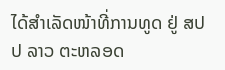ໄດ້ສໍາເລັດໜ້າທີ່ການທູດ ຢູ່ ສປປ ລາວ ຕະຫລອດ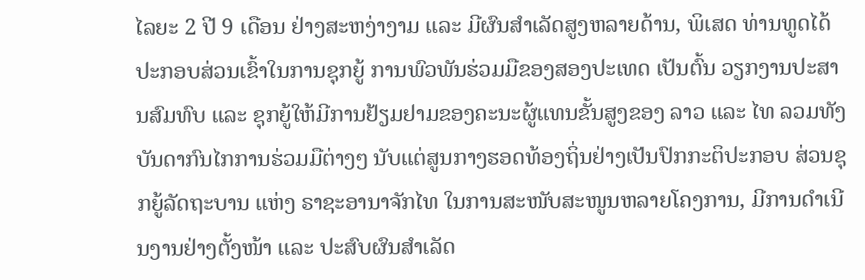ໄລຍະ 2 ປີ 9 ເດືອນ ຢ່າງສະຫງ່າງາມ ແລະ ມີຜົນສໍາເລັດສູງຫລາຍດ້ານ, ພິເສດ ທ່ານທູດໄດ້ປະກອບສ່ວນເຂົ້າໃນການຊຸກຍູ້ ການພົວພັນຮ່ວມມືຂອງສອງປະເທດ ເປັນຕົ້ນ ວຽກງານປະສານສົມທົບ ແລະ ຊຸກຍູ້ໃຫ້ມີການຢ້ຽມຢາມຂອງຄະນະຜູ້ແທນຂັ້ນສູງຂອງ ລາວ ແລະ ໄທ ລວມທັງບັນດາກົນໄກການຮ່ວມມືຕ່າງໆ ນັບແຕ່ສູນກາງຮອດທ້ອງຖິ່ນຢ່າງເປັນປົກກະຕິປະກອບ ສ່ວນຊຸກຍູ້ລັດຖະບານ ແຫ່ງ ຣາຊະອານາຈັກໄທ ໃນການສະໜັບສະໜູນຫລາຍໂຄງການ, ມີການດໍາເນີນງານຢ່າງຕັ້ງໜ້າ ແລະ ປະສົບຜົນສໍາເລັດ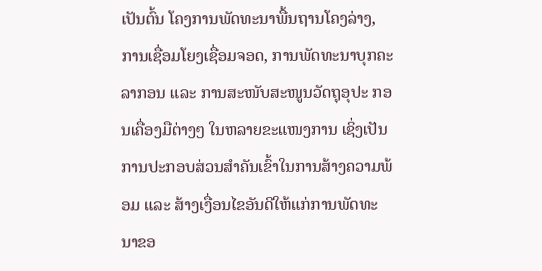ເປັນຕົ້ນ ໂຄງການພັດທະນາພື້ນຖານໂຄງລ່າງ, ການເຊື່ອມໂຍງເຊື່ອມຈອດ, ການພັດທະນາບຸກຄະລາກອນ ແລະ ການສະໜັບສະໜູນວັດຖຸອຸປະ ກອນເຄື່ອງມືຕ່າງໆ ໃນຫລາຍຂະແໜງການ ເຊິ່ງເປັນການປະກອບສ່ວນສໍາຄັນເຂົ້າໃນການສ້າງຄວາມພ້ອມ ແລະ ສ້າງເງື່ອນໄຂອັນດີໃຫ້ແກ່ການພັດທະນາຂອ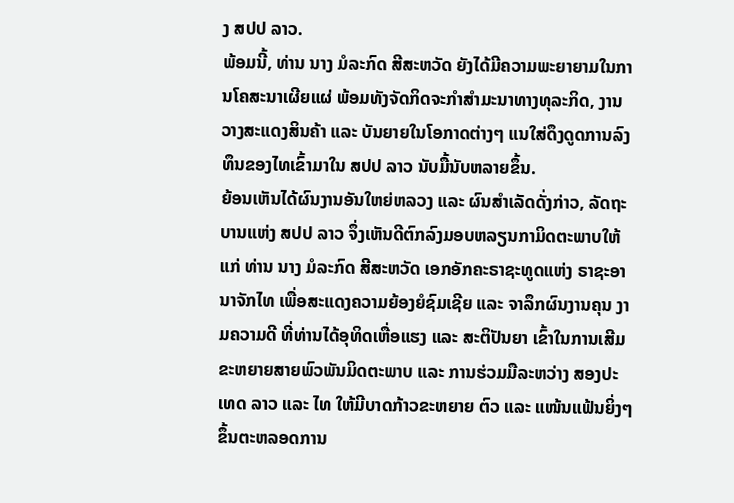ງ ສປປ ລາວ.
ພ້ອມນີ້, ທ່ານ ນາງ ມໍລະກົດ ສີສະຫວັດ ຍັງໄດ້ມີຄວາມພະຍາຍາມໃນການໂຄສະນາເຜີຍແຜ່ ພ້ອມທັງຈັດກິດຈະກໍາສໍາມະນາທາງທຸລະກິດ, ງານວາງສະແດງສິນຄ້າ ແລະ ບັນຍາຍໃນໂອກາດຕ່າງໆ ແນໃສ່ດຶງດູດການລົງທຶນຂອງໄທເຂົ້າມາໃນ ສປປ ລາວ ນັບມື້ນັບຫລາຍຂຶ້ນ.
ຍ້ອນເຫັນໄດ້ຜົນງານອັນໃຫຍ່ຫລວງ ແລະ ຜົນສໍາເລັດດັ່ງກ່າວ, ລັດຖະບານແຫ່ງ ສປປ ລາວ ຈຶ່ງເຫັນດີຕົກລົງມອບຫລຽນກາມິດຕະພາບໃຫ້ແກ່ ທ່ານ ນາງ ມໍລະກົດ ສີສະຫວັດ ເອກອັກຄະຣາຊະທູດແຫ່ງ ຣາຊະອານາຈັກໄທ ເພື່ອສະແດງຄວາມຍ້ອງຍໍຊົມເຊີຍ ແລະ ຈາລຶກຜົນງານຄຸນ ງາມຄວາມດີ ທີ່ທ່ານໄດ້ອຸທິດເຫື່ອແຮງ ແລະ ສະຕິປັນຍາ ເຂົ້າໃນການເສີມຂະຫຍາຍສາຍພົວພັນມິດຕະພາບ ແລະ ການຮ່ວມມືລະຫວ່າງ ສອງປະເທດ ລາວ ແລະ ໄທ ໃຫ້ມີບາດກ້າວຂະຫຍາຍ ຕົວ ແລະ ແໜ້ນແຟ້ນຍິ່ງໆຂຶ້ນຕະຫລອດການ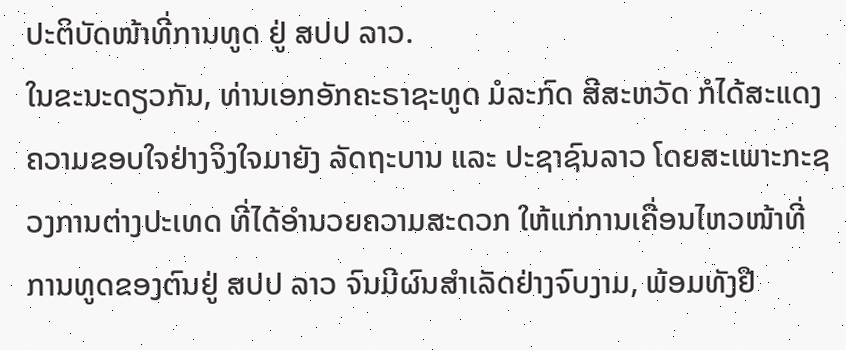ປະຕິບັດໜ້າທີ່ການທູດ ຢູ່ ສປປ ລາວ.
ໃນຂະນະດຽວກັນ, ທ່ານເອກອັກຄະຣາຊະທູດ ມໍລະກົດ ສີສະຫວັດ ກໍໄດ້ສະແດງຄວາມຂອບໃຈຢ່າງຈິງໃຈມາຍັງ ລັດຖະບານ ແລະ ປະຊາຊົນລາວ ໂດຍສະເພາະກະຊວງການຕ່າງປະເທດ ທີ່ໄດ້ອໍານວຍຄວາມສະດວກ ໃຫ້ແກ່ການເຄື່ອນໄຫວໜ້າທີ່ການທູດຂອງຕົນຢູ່ ສປປ ລາວ ຈົນມີຜົນສໍາເລັດຢ່າງຈົບງາມ, ພ້ອມທັງຢື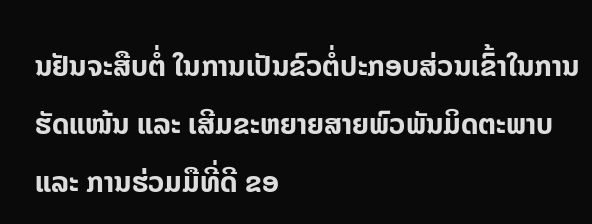ນຢັນຈະສືບຕໍ່ ໃນການເປັນຂົວຕໍ່ປະກອບສ່ວນເຂົ້າໃນການຮັດແໜ້ນ ແລະ ເສີມຂະຫຍາຍສາຍພົວພັນມິດຕະພາບ ແລະ ການຮ່ວມມືທີ່ດີ ຂອ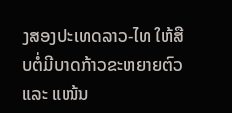ງສອງປະເທດລາວ-ໄທ ໃຫ້ສືບຕໍ່ມີບາດກ້າວຂະຫຍາຍຕົວ ແລະ ແໜ້ນ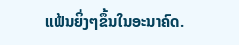ແຟ້ນຍິ່ງໆຂຶ້ນໃນອະນາຄົດ.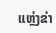ແຫຼ່ງຂ່າ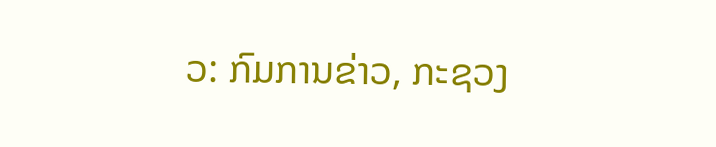ວ: ກົມການຂ່າວ, ກະຊວງ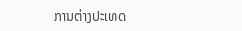ການຕ່າງປະເທດ